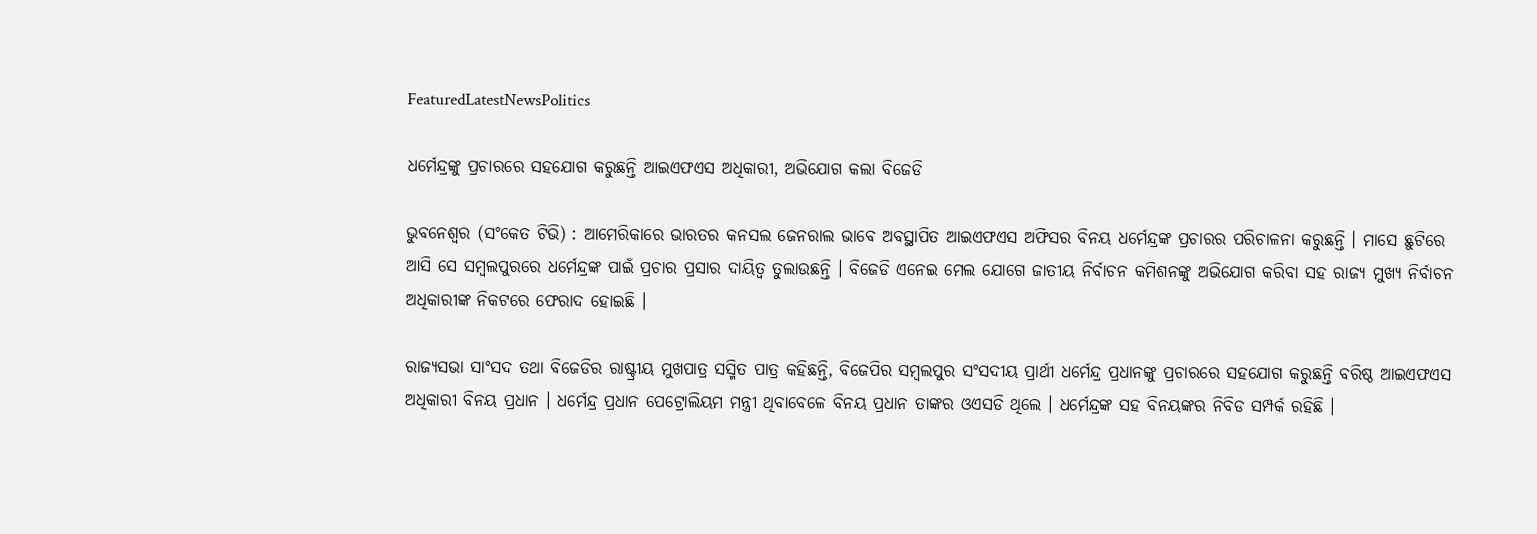FeaturedLatestNewsPolitics

ଧର୍ମେନ୍ଦ୍ରଙ୍କୁ ପ୍ରଚାରରେ ସହଯୋଗ କରୁଛନ୍ତି ଆଇଏଫଏସ ଅଧିକାରୀ, ଅଭିଯୋଗ କଲା ବିଜେଡି

ଭୁବନେଶ୍ୱର (ସଂକେତ ଟିଭି) : ଆମେରିକାରେ ଭାରତର କନସଲ ଜେନରାଲ ଭାବେ ଅବସ୍ଥାପିତ ଆଇଏଫଏସ ଅଫିସର ବିନୟ ଧର୍ମେନ୍ଦ୍ରଙ୍କ ପ୍ରଚାରର ପରିଚାଳନା କରୁଛନ୍ତି । ମାସେ ଛୁଟିରେ ଆସି ସେ ସମ୍ବଲପୁରରେ ଧର୍ମେନ୍ଦ୍ରଙ୍କ ପାଇଁ ପ୍ରଚାର ପ୍ରସାର ଦାୟିତ୍ଵ ତୁଲାଉଛନ୍ତି । ବିଜେଡି ଏନେଇ ମେଲ ଯୋଗେ ଜାତୀୟ ନିର୍ବାଚନ କମିଶନଙ୍କୁ ଅଭିଯୋଗ କରିବା ସହ ରାଜ୍ୟ ମୁଖ୍ୟ ନିର୍ବାଚନ ଅଧିକାରୀଙ୍କ ନିକଟରେ ଫେରାଦ ହୋଇଛି ।

ରାଜ୍ୟସଭା ସାଂସଦ ତଥା ବିଜେଡିର ରାଷ୍ଟ୍ରୀୟ ମୁଖପାତ୍ର ସସ୍ମିତ ପାତ୍ର କହିଛନ୍ତି, ବିଜେପିର ସମ୍ବଲପୁର ସଂସଦୀୟ ପ୍ରାର୍ଥୀ ଧର୍ମେନ୍ଦ୍ର ପ୍ରଧାନଙ୍କୁ ପ୍ରଚାରରେ ସହଯୋଗ କରୁଛନ୍ତି ବରିଷ୍ଠ ଆଇଏଫଏସ ଅଧିକାରୀ ବିନୟ ପ୍ରଧାନ । ଧର୍ମେନ୍ଦ୍ର ପ୍ରଧାନ ପେଟ୍ରୋଲିୟମ ମନ୍ତ୍ରୀ ଥିବାବେଳେ ବିନୟ ପ୍ରଧାନ ତାଙ୍କର ଓଏସଡି ଥିଲେ । ଧର୍ମେନ୍ଦ୍ରଙ୍କ ସହ ବିନୟଙ୍କର ନିବିଡ ସମ୍ପର୍କ ରହିଛି ।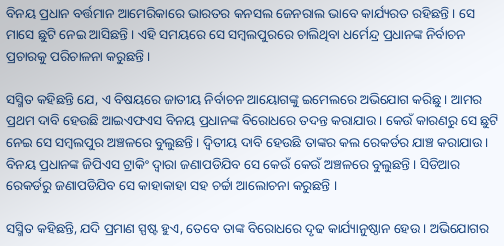ବିନୟ ପ୍ରଧାନ ବର୍ତ୍ତମାନ ଆମେରିକାରେ ଭାରତର କନସଲ ଜେନରାଲ ଭାବେ କାର୍ଯ୍ୟରତ ରହିଛନ୍ତି । ସେ ମାସେ ଛୁଟି ନେଇ ଆସିଛନ୍ତି । ଏହି ସମୟରେ ସେ ସମ୍ବଲପୁରରେ ଚାଲିଥିବା ଧର୍ମେନ୍ଦ୍ର ପ୍ରଧାନଙ୍କ ନିର୍ବାଚନ ପ୍ରଚାରକୁ ପରିଚାଳନା କରୁଛନ୍ତି ।

ସସ୍ମିତ କହିଛନ୍ତି ଯେ, ଏ ବିଷୟରେ ଜାତୀୟ ନିର୍ବାଚନ ଆୟୋଗଙ୍କୁ ଇମେଲରେ ଅଭିଯୋଗ କରିଛୁ । ଆମର ପ୍ରଥମ ଦାବି ହେଉଛି ଆଇଏଫଏସ ବିନୟ ପ୍ରଧାନଙ୍କ ବିରୋଧରେ ତଦନ୍ତ କରାଯାଉ । କେଉଁ କାରଣରୁ ସେ ଛୁଟି ନେଇ ସେ ସମ୍ବଲପୁର ଅଞ୍ଚଳରେ ବୁଲୁଛନ୍ତି । ଦ୍ଵିତୀୟ ଦାବି ହେଉଛି ତାଙ୍କର କଲ ରେକର୍ଡର ଯାଞ୍ଚ କରାଯାଉ । ବିନୟ ପ୍ରଧାନଙ୍କ ଜିପିଏସ ଟ୍ରାକିଂ ଦ୍ୱାରା ଜଣାପଡିଯିବ ସେ କେଉଁ କେଉଁ ଅଞ୍ଚଳରେ ବୁଲୁଛନ୍ତି । ସିଡିଆର ରେକର୍ଡରୁ ଜଣାପଡିଯିବ ସେ କାହାକାହା ସହ ଚର୍ଚ୍ଚା ଆଲୋଚନା କରୁଛନ୍ତି ।

ସସ୍ମିତ କହିଛନ୍ତି, ଯଦି ପ୍ରମାଣ ସ୍ପଷ୍ଟ ହୁଏ, ତେବେ ତାଙ୍କ ବିରୋଧରେ ଦୃଢ କାର୍ଯ୍ୟାନୁଷ୍ଠାନ ହେଉ । ଅଭିଯୋଗର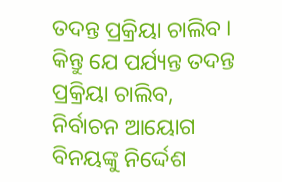ତଦନ୍ତ ପ୍ରକ୍ରିୟା ଚାଲିବ । କିନ୍ତୁ ଯେ ପର୍ଯ୍ୟନ୍ତ ତଦନ୍ତ ପ୍ରକ୍ରିୟା ଚାଲିବ, ନିର୍ବାଚନ ଆୟୋଗ ବିନୟଙ୍କୁ ନିର୍ଦ୍ଦେଶ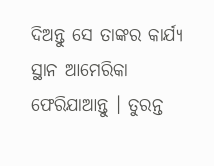ଦିଅନ୍ତୁ ସେ ତାଙ୍କର କାର୍ଯ୍ୟ ସ୍ଥାନ ଆମେରିକା ଫେରିଯାଆନ୍ତୁ । ତୁରନ୍ତ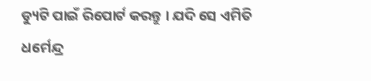ଡ୍ୟୁଟି ପାଇଁ ରିପୋର୍ଟ କରନ୍ତୁ । ଯଦି ସେ ଏମିତି ଧର୍ମେନ୍ଦ୍ର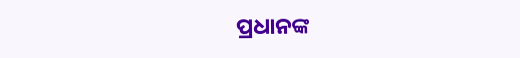ପ୍ରଧାନଙ୍କ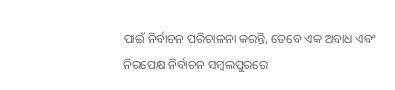ପାଇଁ ନିର୍ବାଚନ ପରିଚାଳନା କରନ୍ତି, ତେବେ ଏକ ଅବାଧ ଏବଂ ନିରପେକ୍ଷ ନିର୍ବାଚନ ସମ୍ବଲପୁରରେ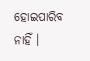ହୋଇପାରିବ ନାହିଁ ।